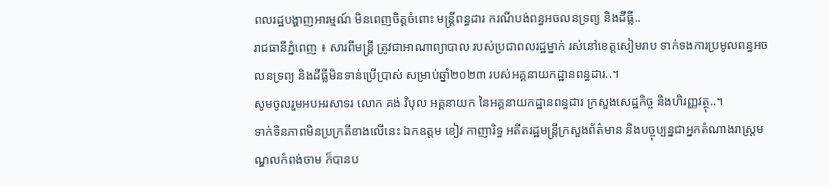ពលរដ្ឋបង្ហាញអារម្មណ៍ មិនពេញចិត្តចំពោះ មន្ត្រីពន្ធដារ ករណីបង់ពន្ធអចលនទ្រព្យ និងដីធ្លី..
រាជធានីភ្នំពេញ ៖ សារពីមន្ត្រី ត្រូវជាអាណាព្យាបាល របស់ប្រជាពលរដ្ឋម្នាក់ រស់នៅខេត្តសៀមរាប ទាក់ទងការប្រមូលពន្ធអចលនទ្រព្យ និងដីធ្លីមិនទាន់ប្រើប្រាស់ សម្រាប់ឆ្នាំ២០២៣ របស់អគ្គនាយកដ្ឋានពន្ធដារ..។
សូមចូលរួមអបអរសាទរ លោក គង់ វិបុល អគ្គនាយក នៃអគ្គនាយកដ្ឋានពន្ធដារ ក្រសួងសេដ្ឋកិច្ច និងហិរញ្ញវត្ថុ..។
ទាក់ទិនភាពមិនប្រក្រតីខាងលើនេះ ឯកឧត្តម ខៀវ កាញារិទ្ធ អតីតរដ្ឋមន្ត្រីក្រសួងព័ត៌មាន និងបច្ចុប្បន្នជាអ្នកតំណាងរាស្ត្រមណ្ឌលកំពង់ចាម ក៏បានប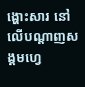ង្ហោះសារ នៅលើបណ្តាញសង្គមហ្វេ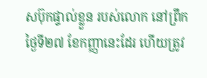សប៊ុកផ្ទាល់ខ្លួន របស់លោក នៅព្រឹកថ្ងៃទី២៧ ខែកញ្ញានេះដែរ ហើយត្រូវ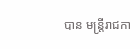បាន មន្ត្រីរាជកា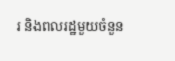រ និងពលរដ្ឋមួយចំនួន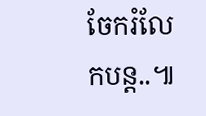ចែករំលែកបន្ត..៕